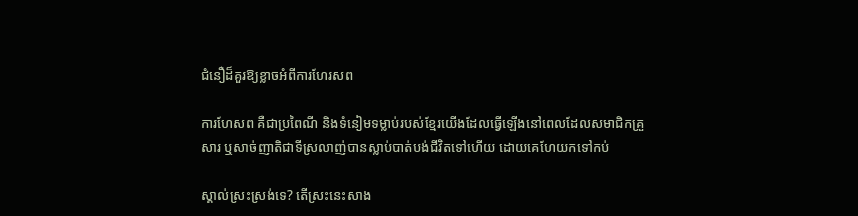ជំនឿដ៏គួរឱ្យខ្លាចអំពីការហែរសព

ការហែសព គឺជាប្រពៃណី និងទំនៀមទម្លាប់របស់ខ្មែរយើងដែលធ្វើឡើងនៅពេលដែលសមាជិកគ្រួសារ ឬសាច់ញាតិជាទីស្រលាញ់បានស្លាប់បាត់បង់ជីវិតទៅហើយ ដោយគេហែយកទៅកប់

ស្គាល់ស្រះស្រង់ទេ? តើស្រះនេះសាង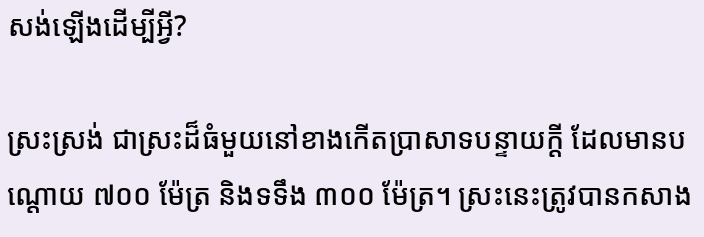សង់ឡើងដើម្បីអ្វី?

ស្រះស្រង់ ជាស្រះដ៏ធំមួយនៅខាងកើតប្រាសាទបន្ទាយក្ដី ដែលមានបណ្ដោយ ៧០០ ម៉ែត្រ និងទទឹង ៣០០ ម៉ែត្រ។ ស្រះនេះត្រូវបានកសាង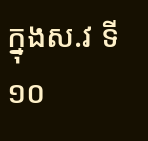ក្នុងស.វ ទី ១០